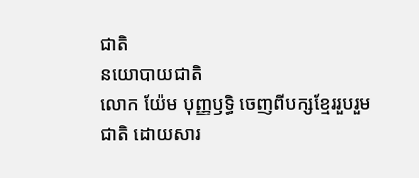ជាតិ
នយោបាយជាតិ
លោក យ៉ែម បុញ្ញឫទ្ធិ ចេញពីបក្សខ្មែររួបរួមជាតិ ដោយសារ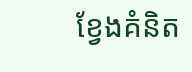ខ្វែងគំនិត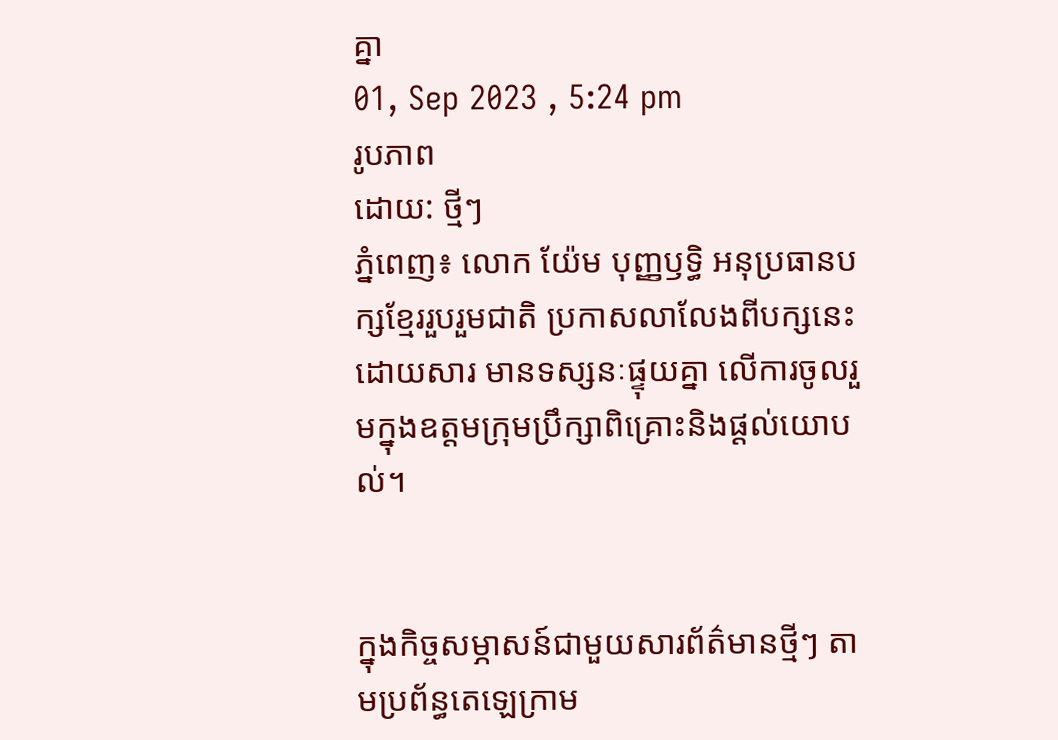គ្នា
01, Sep 2023 , 5:24 pm
រូបភាព
ដោយ: ថ្មីៗ
ភ្នំពេញ៖ លោក យ៉ែម បុញ្ញឫទ្ធិ អនុប្រធានបក្សខ្មែររួបរួមជាតិ ប្រកាសលាលែងពីបក្សនេះ ដោយសារ មានទស្សនៈផ្ទុយគ្នា លើការចូលរួមក្នុងឧត្តមក្រុមប្រឹក្សាពិគ្រោះនិងផ្ដល់យោបល់។


ក្នុងកិច្ចសម្ភាសន៍ជាមួយសារព័ត៌មានថ្មីៗ តាមប្រព័ន្ធតេឡេក្រាម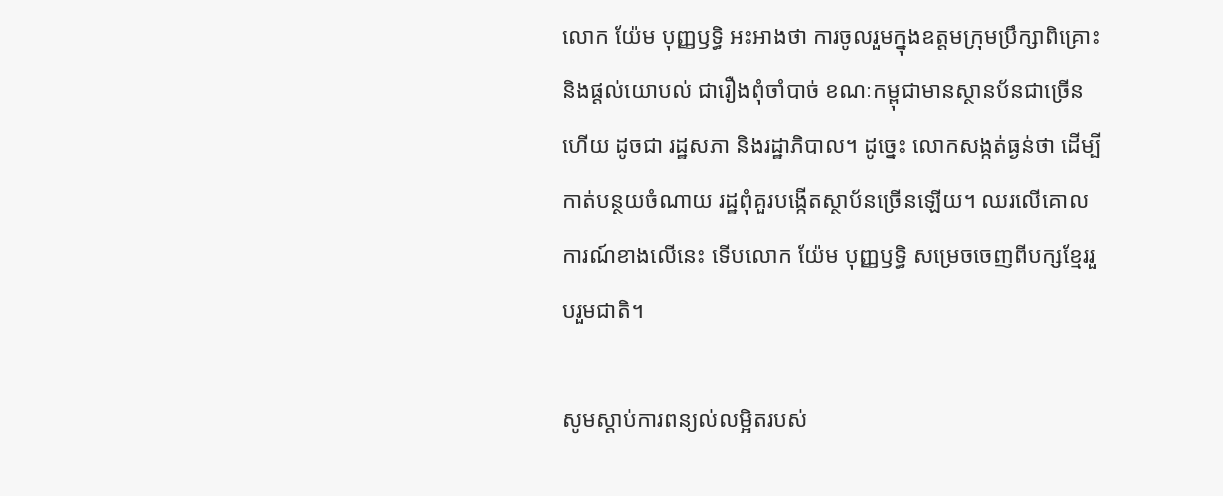លោក យ៉ែម បុញ្ញឫទ្ធិ អះអាងថា ការចូលរួមក្នុងឧត្តមក្រុមប្រឹក្សាពិគ្រោះ និងផ្ដល់យោបល់ ជារឿងពុំចាំបាច់ ខណៈកម្ពុជាមានស្ថានប័នជាច្រើនហើយ ដូចជា រដ្ឋសភា និងរដ្ឋាភិបាល។ ដូច្នេះ លោកសង្កត់ធ្ងន់ថា ដើម្បីកាត់បន្ថយចំណាយ រដ្ឋពុំគួរបង្កើតស្ថាប័នច្រើនឡើយ។ ឈរលើគោលការណ៍ខាងលើនេះ ទើបលោក យ៉ែម បុញ្ញឫទ្ធិ សម្រេចចេញពីបក្សខ្មែររួបរួមជាតិ។

សូមស្ដាប់ការពន្យល់លម្អិតរបស់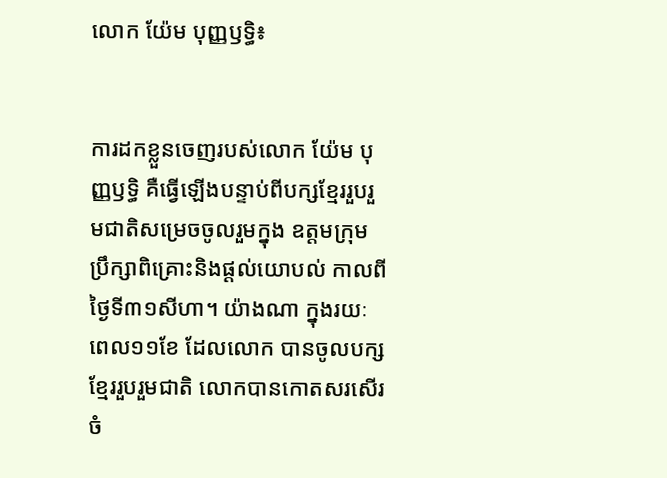លោក យ៉ែម បុញ្ញឫទ្ធិ៖


ការដកខ្លួនចេញរបស់លោក យ៉ែម បុញ្ញឫទ្ធិ គឺធ្វើឡើងបន្ទាប់ពីបក្សខ្មែររួបរួមជាតិសម្រេចចូលរួមក្នុង ឧត្តមក្រុមប្រឹក្សាពិគ្រោះនិងផ្ដល់យោបល់ កាលពីថ្ងៃទី៣១សីហា។ យ៉ាងណា ក្នុងរយៈពេល១១ខែ ដែលលោក បានចូលបក្សខ្មែររួបរួមជាតិ លោកបានកោតសរសើរចំ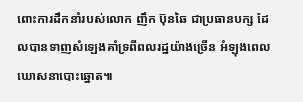ពោះការដឹកនាំរបស់លោក ញឹក ប៊ុនឆៃ ជាប្រធានបក្ស ដែលបានទាញសំឡេងគាំទ្រពីពលរដ្ឋយ៉ាងច្រើន អំឡុងពេលឃោសនាបោះឆ្នោត៕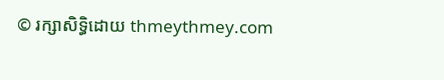© រក្សាសិទ្ធិដោយ thmeythmey.com